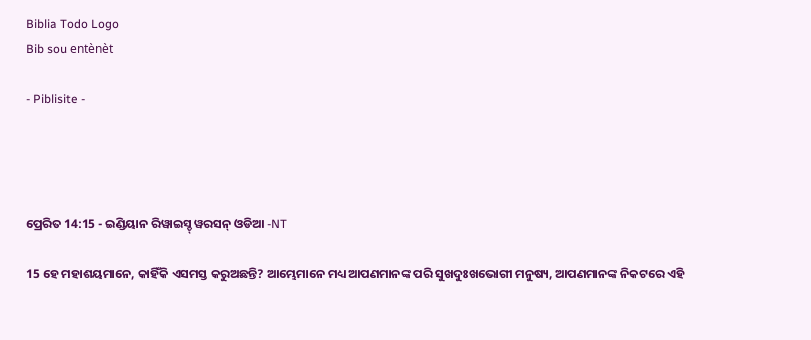Biblia Todo Logo
Bib sou entènèt

- Piblisite -




ପ୍ରେରିତ 14:15 - ଇଣ୍ଡିୟାନ ରିୱାଇସ୍ଡ୍ ୱରସନ୍ ଓଡିଆ -NT

15 ହେ ମହାଶୟମାନେ, କାହିଁକି ଏସମସ୍ତ କରୁଅଛନ୍ତି? ଆମ୍ଭେମାନେ ମଧ୍ୟ ଆପଣମାନଙ୍କ ପରି ସୁଖଦୁଃଖଭୋଗୀ ମନୁଷ୍ୟ, ଆପଣମାନଙ୍କ ନିକଟରେ ଏହି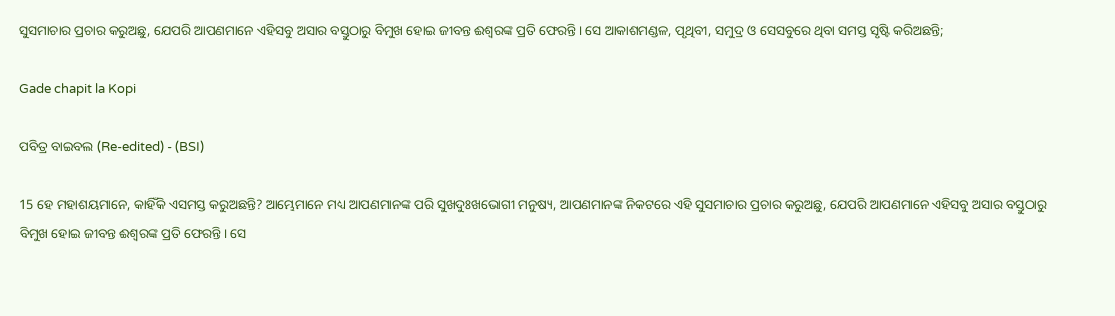ସୁସମାଚାର ପ୍ରଚାର କରୁଅଛୁ, ଯେପରି ଆପଣମାନେ ଏହିସବୁ ଅସାର ବସ୍ତୁଠାରୁ ବିମୁଖ ହୋଇ ଜୀବନ୍ତ ଈଶ୍ବରଙ୍କ ପ୍ରତି ଫେରନ୍ତି। ସେ ଆକାଶମଣ୍ଡଳ, ପୃଥିବୀ, ସମୁଦ୍ର ଓ ସେସବୁରେ ଥିବା ସମସ୍ତ ସୃଷ୍ଟି କରିଅଛନ୍ତି;

Gade chapit la Kopi

ପବିତ୍ର ବାଇବଲ (Re-edited) - (BSI)

15 ହେ ମହାଶୟମାନେ, କାହିଁକି ଏସମସ୍ତ କରୁଅଛନ୍ତି? ଆମ୍ଭେମାନେ ମଧ୍ୟ ଆପଣମାନଙ୍କ ପରି ସୁଖଦୁଃଖଭୋଗୀ ମନୁଷ୍ୟ, ଆପଣମାନଙ୍କ ନିକଟରେ ଏହି ସୁସମାଚାର ପ୍ରଚାର କରୁଅଛୁ, ଯେପରି ଆପଣମାନେ ଏହିସବୁ ଅସାର ବସ୍ତୁଠାରୁ ବିମୁଖ ହୋଇ ଜୀବନ୍ତ ଈଶ୍ଵରଙ୍କ ପ୍ରତି ଫେରନ୍ତି। ସେ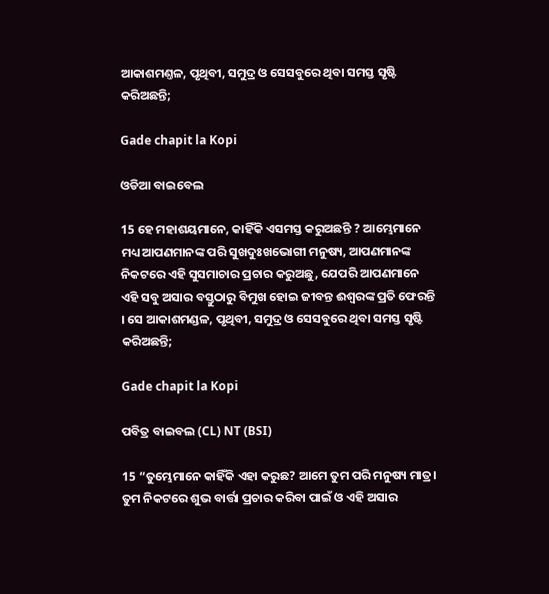ଆକାଶମଣ୍ତଳ, ପୃଥିବୀ, ସମୁଦ୍ର ଓ ସେସବୁରେ ଥିବା ସମସ୍ତ ସୃଷ୍ଟି କରିଅଛନ୍ତି;

Gade chapit la Kopi

ଓଡିଆ ବାଇବେଲ

15 ହେ ମହାଶୟମାନେ, କାହିଁକି ଏସମସ୍ତ କରୁଅଛନ୍ତି ? ଆମ୍ଭେମାନେ ମଧ୍ୟ ଆପଣମାନଙ୍କ ପରି ସୁଖଦୁଃଖଭୋଗୀ ମନୁଷ୍ୟ, ଆପଣମାନଙ୍କ ନିକଟରେ ଏହି ସୁସମାଚାର ପ୍ରଚାର କରୁଅଛୁ, ଯେପରି ଆପଣମାନେ ଏହି ସବୁ ଅସାର ବସ୍ତୁଠାରୁ ବିମୁଖ ହୋଇ ଜୀବନ୍ତ ଈଶ୍ୱରଙ୍କ ପ୍ରତି ଫେରନ୍ତି । ସେ ଆକାଶମଣ୍ଡଳ, ପୃଥିବୀ, ସମୁଦ୍ର ଓ ସେସବୁରେ ଥିବା ସମସ୍ତ ସୃଷ୍ଟି କରିଅଛନ୍ତି;

Gade chapit la Kopi

ପବିତ୍ର ବାଇବଲ (CL) NT (BSI)

15 “ତୁମ୍ଭେମାନେ କାହିଁକି ଏହା କରୁଛ? ଆମେ ତୁମ ପରି ମନୁଷ୍ୟ ମାତ୍ର। ତୁମ ନିକଟରେ ଶୁଭ ବାର୍ତ୍ତା ପ୍ରଚାର କରିବା ପାଇଁ ଓ ଏହି ଅସାର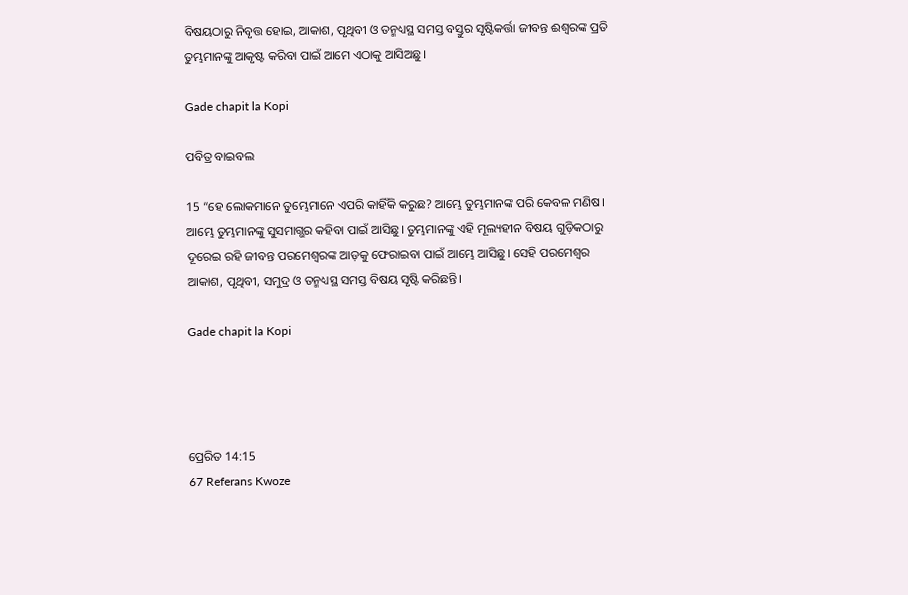ବିଷୟଠାରୁ ନିବୃତ୍ତ ହୋଇ, ଆକାଶ, ପୃଥିବୀ ଓ ତନ୍ମଧ୍ୟସ୍ଥ ସମସ୍ତ ବସ୍ତୁର ସୃଷ୍ଟିକର୍ତ୍ତା ଜୀବନ୍ତ ଈଶ୍ୱରଙ୍କ ପ୍ରତି ତୁମ୍ଭମାନଙ୍କୁ ଆକୃଷ୍ଟ କରିବା ପାଇଁ ଆମେ ଏଠାକୁ ଆସିଅଛୁ।

Gade chapit la Kopi

ପବିତ୍ର ବାଇବଲ

15 “ହେ ଲୋକମାନେ ତୁମ୍ଭେମାନେ ଏପରି କାହିଁକି କରୁଛ? ଆମ୍ଭେ ତୁମ୍ଭମାନଙ୍କ ପରି କେବଳ ମଣିଷ। ଆମ୍ଭେ ତୁମ୍ଭମାନଙ୍କୁ ସୁସମାଗ୍ଭର କହିବା ପାଇଁ ଆସିଛୁ। ତୁମ୍ଭମାନଙ୍କୁ ଏହି ମୂଲ୍ୟହୀନ ବିଷୟ ଗୁଡ଼ିକଠାରୁ ଦୂରେଇ ରହି ଜୀବନ୍ତ ପରମେଶ୍ୱରଙ୍କ ଆଡ଼କୁ ଫେରାଇବା ପାଇଁ ଆମ୍ଭେ ଆସିଛୁ। ସେହି ପରମେଶ୍ୱର ଆକାଶ, ପୃଥିବୀ, ସମୁଦ୍ର ଓ ତନ୍ମଧ୍ୟସ୍ଥ ସମସ୍ତ ବିଷୟ ସୃଷ୍ଟି କରିଛନ୍ତି।

Gade chapit la Kopi




ପ୍ରେରିତ 14:15
67 Referans Kwoze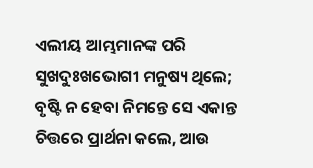ଏଲୀୟ ଆମ୍ଭମାନଙ୍କ ପରି ସୁଖଦୁଃଖଭୋଗୀ ମନୁଷ୍ୟ ଥିଲେ; ବୃଷ୍ଟି ନ ହେବା ନିମନ୍ତେ ସେ ଏକାନ୍ତ ଚିତ୍ତରେ ପ୍ରାର୍ଥନା କଲେ, ଆଉ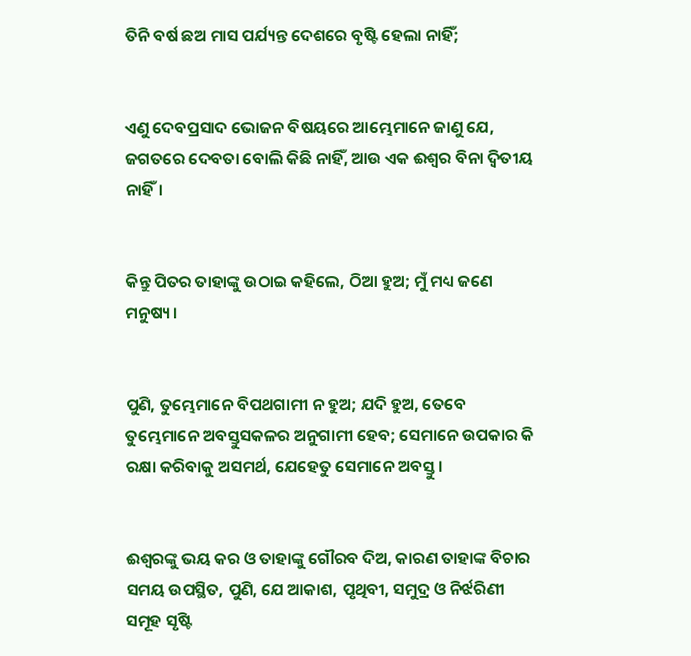ତିନି ବର୍ଷ ଛଅ ମାସ ପର୍ଯ୍ୟନ୍ତ ଦେଶରେ ବୃଷ୍ଟି ହେଲା ନାହିଁ;


ଏଣୁ ଦେବପ୍ରସାଦ ଭୋଜନ ବିଷୟରେ ଆମ୍ଭେମାନେ ଜାଣୁ ଯେ, ଜଗତରେ ଦେବତା ବୋଲି କିଛି ନାହିଁ, ଆଉ ଏକ ଈଶ୍ବର ବିନା ଦ୍ୱିତୀୟ ନାହିଁ।


କିନ୍ତୁ ପିତର ତାହାଙ୍କୁ ଉଠାଇ କହିଲେ, ଠିଆ ହୁଅ; ମୁଁ ମଧ୍ୟ ଜଣେ ମନୁଷ୍ୟ।


ପୁଣି, ତୁମ୍ଭେମାନେ ବିପଥଗାମୀ ନ ହୁଅ; ଯଦି ହୁଅ, ତେବେ ତୁମ୍ଭେମାନେ ଅବସ୍ତୁସକଳର ଅନୁଗାମୀ ହେବ; ସେମାନେ ଉପକାର କି ରକ୍ଷା କରିବାକୁ ଅସମର୍ଥ, ଯେହେତୁ ସେମାନେ ଅବସ୍ତୁ।


ଈଶ୍ବରଙ୍କୁ ଭୟ କର ଓ ତାହାଙ୍କୁ ଗୌରବ ଦିଅ, କାରଣ ତାହାଙ୍କ ବିଚାର ସମୟ ଉପସ୍ଥିତ, ପୁଣି, ଯେ ଆକାଶ, ପୃଥିବୀ, ସମୁଦ୍ର ଓ ନିର୍ଝରିଣୀ ସମୂହ ସୃଷ୍ଟି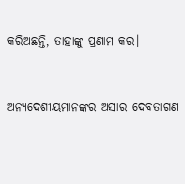କରିଅଛନ୍ତି, ତାହାଙ୍କୁ ପ୍ରଣାମ କର।


ଅନ୍ୟଦେଶୀୟମାନଙ୍କର ଅସାର ଦେବତାଗଣ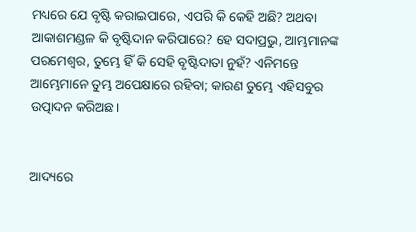ମଧ୍ୟରେ ଯେ ବୃଷ୍ଟି କରାଇପାରେ, ଏପରି କି କେହି ଅଛି? ଅଥବା ଆକାଶମଣ୍ଡଳ କି ବୃଷ୍ଟିଦାନ କରିପାରେ? ହେ ସଦାପ୍ରଭୁ, ଆମ୍ଭମାନଙ୍କ ପରମେଶ୍ୱର, ତୁମ୍ଭେ ହିଁ କି ସେହି ବୃଷ୍ଟିଦାତା ନୁହଁ? ଏନିମନ୍ତେ ଆମ୍ଭେମାନେ ତୁମ୍ଭ ଅପେକ୍ଷାରେ ରହିବା; କାରଣ ତୁମ୍ଭେ ଏହିସବୁର ଉତ୍ପାଦନ କରିଅଛ।


ଆଦ୍ୟରେ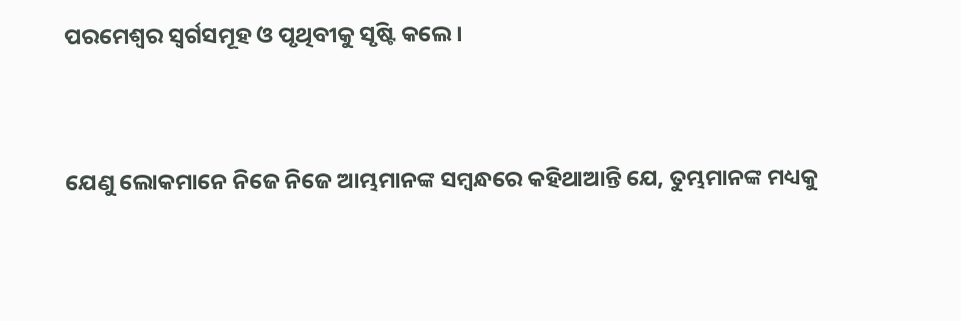ପରମେଶ୍ୱର ସ୍ୱର୍ଗସମୂହ ଓ ପୃଥିବୀକୁ ସୃଷ୍ଟି କଲେ।


ଯେଣୁ ଲୋକମାନେ ନିଜେ ନିଜେ ଆମ୍ଭମାନଙ୍କ ସମ୍ବନ୍ଧରେ କହିଥାଆନ୍ତି ଯେ, ତୁମ୍ଭମାନଙ୍କ ମଧ୍ୟକୁ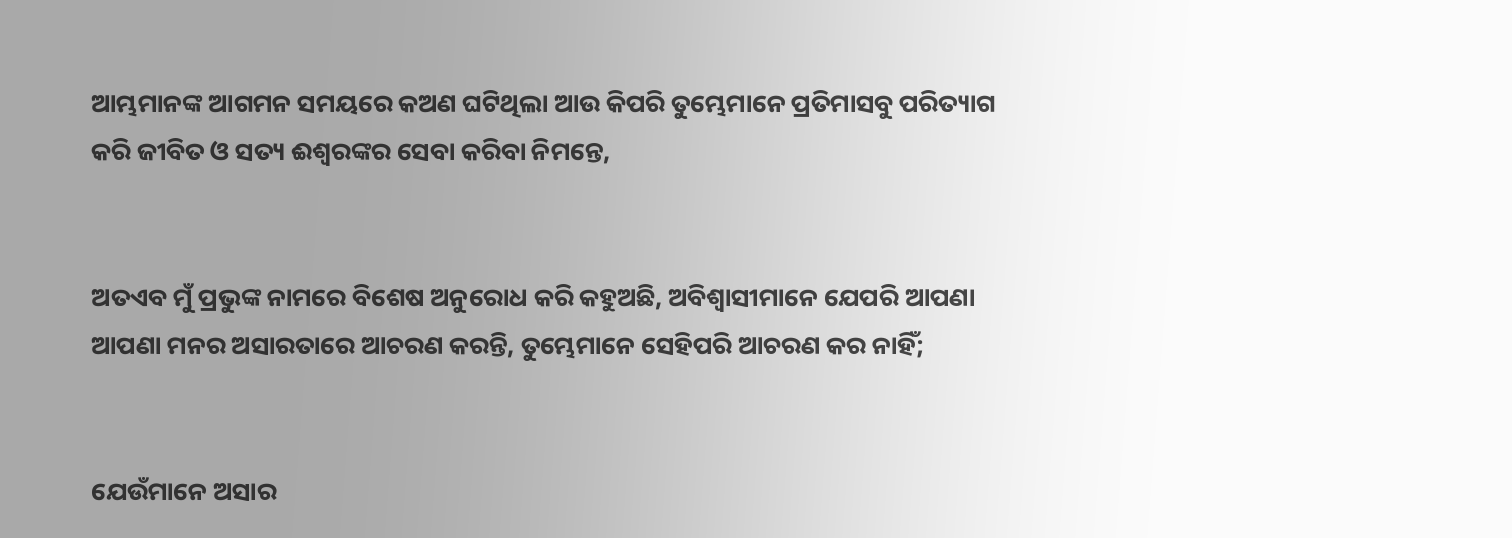ଆମ୍ଭମାନଙ୍କ ଆଗମନ ସମୟରେ କଅଣ ଘଟିଥିଲା ଆଉ କିପରି ତୁମ୍ଭେମାନେ ପ୍ରତିମାସବୁ ପରିତ୍ୟାଗ କରି ଜୀବିତ ଓ ସତ୍ୟ ଈଶ୍ବରଙ୍କର ସେବା କରିବା ନିମନ୍ତେ,


ଅତଏବ ମୁଁ ପ୍ରଭୁଙ୍କ ନାମରେ ବିଶେଷ ଅନୁରୋଧ କରି କହୁଅଛି, ଅବିଶ୍ୱାସୀମାନେ ଯେପରି ଆପଣା ଆପଣା ମନର ଅସାରତାରେ ଆଚରଣ କରନ୍ତି, ତୁମ୍ଭେମାନେ ସେହିପରି ଆଚରଣ କର ନାହିଁ;


ଯେଉଁମାନେ ଅସାର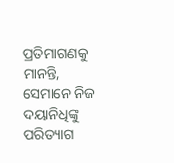ପ୍ରତିମାଗଣକୁ ମାନନ୍ତି, ସେମାନେ ନିଜ ଦୟାନିଧିଙ୍କୁ ପରିତ୍ୟାଗ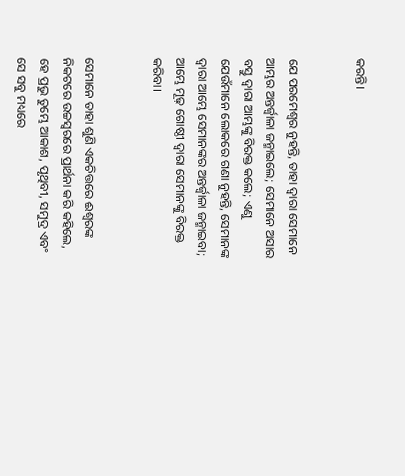କରନ୍ତି।


ଯେ ପରମେଶ୍ୱର ନୁହନ୍ତି, ତାହା ଦ୍ୱାରା ସେମାନେ ଆମ୍ଭର ଅନ୍ତର୍ଜ୍ୱାଳା ଜନ୍ମାଇଲେ; ସେମାନେ ଅସାର ବସ୍ତୁ ଦ୍ୱାରା ଆମ୍ଭଙ୍କୁ ବିରକ୍ତ କଲେ; ଏଣୁ ଯେଉଁମାନେ ଲୋକରେ ଗଣା ନୁହନ୍ତି, ସେମାନଙ୍କ ଦ୍ୱାରା ଆମ୍ଭେ ସେମାନଙ୍କର ଅନ୍ତର୍ଜ୍ୱାଳା ଜନ୍ମାଇବା; ଆମ୍ଭେ ମୂଢ଼ ଗୋଷ୍ଠୀ ଦ୍ୱାରା ସେମାନଙ୍କୁ ବିରକ୍ତ କରିବା।


ସେମାନେ ତାହା ଶୁଣି ଏକଚିତ୍ତରେ ଈଶ୍ବରଙ୍କ ନିକଟରେ ଉଚ୍ଚସ୍ୱରରେ ପ୍ରାର୍ଥନା କରି କହିଲେ, ହେ ପ୍ରଭୁ ତୁମ୍ଭେ ଆକାଶ, ପୃଥିବୀ, ସମୁଦ୍ର ଏବଂ ସେ ସବୁ ମଧ୍ୟରେ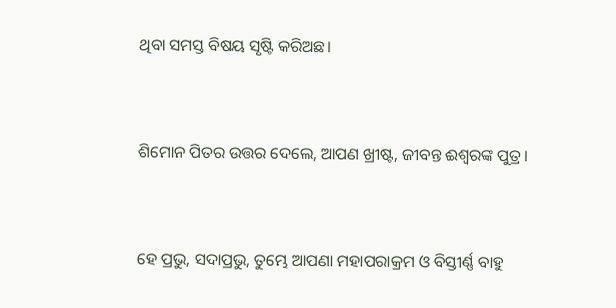ଥିବା ସମସ୍ତ ବିଷୟ ସୃଷ୍ଟି କରିଅଛ।


ଶିମୋନ ପିତର ଉତ୍ତର ଦେଲେ, ଆପଣ ଖ୍ରୀଷ୍ଟ, ଜୀବନ୍ତ ଈଶ୍ବରଙ୍କ ପୁତ୍ର।


ହେ ପ୍ରଭୁ, ସଦାପ୍ରଭୁ, ତୁମ୍ଭେ ଆପଣା ମହାପରାକ୍ରମ ଓ ବିସ୍ତୀର୍ଣ୍ଣ ବାହୁ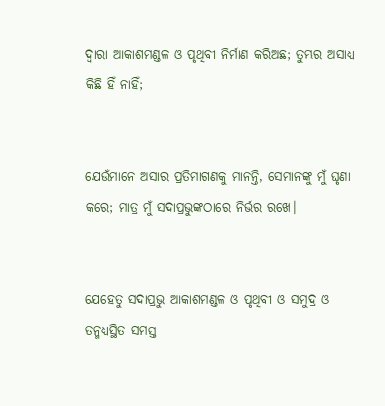ଦ୍ୱାରା ଆକାଶମଣ୍ଡଳ ଓ ପୃଥିବୀ ନିର୍ମାଣ କରିଅଛ; ତୁମ୍ଭର ଅସାଧ୍ୟ କିଛି ହିଁ ନାହିଁ;


ଯେଉଁମାନେ ଅସାର ପ୍ରତିମାଗଣକୁ ମାନନ୍ତି, ସେମାନଙ୍କୁ ମୁଁ ଘୃଣା କରେ; ମାତ୍ର ମୁଁ ସଦାପ୍ରଭୁଙ୍କଠାରେ ନିର୍ଭର ରଖେ।


ଯେହେତୁ ସଦାପ୍ରଭୁ ଆକାଶମଣ୍ଡଳ ଓ ପୃଥିବୀ ଓ ସମୁଦ୍ର ଓ ତନ୍ମଧ୍ୟସ୍ଥିତ ସମସ୍ତ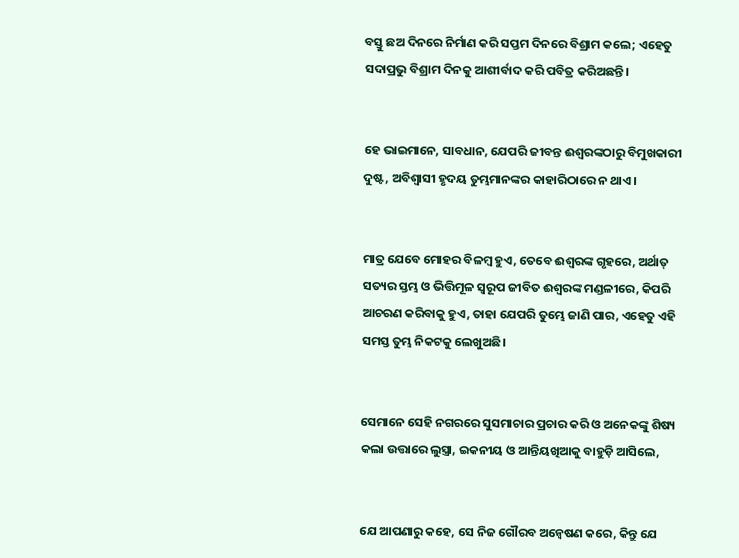ବସ୍ତୁ ଛଅ ଦିନରେ ନିର୍ମାଣ କରି ସପ୍ତମ ଦିନରେ ବିଶ୍ରାମ କଲେ; ଏହେତୁ ସଦାପ୍ରଭୁ ବିଶ୍ରାମ ଦିନକୁ ଆଶୀର୍ବାଦ କରି ପବିତ୍ର କରିଅଛନ୍ତି।


ହେ ଭାଇମାନେ, ସାବଧାନ, ଯେପରି ଜୀବନ୍ତ ଈଶ୍ବରଙ୍କଠାରୁ ବିମୁଖକାରୀ ଦୁଷ୍ଟ, ଅବିଶ୍ୱାସୀ ହୃଦୟ ତୁମ୍ଭମାନଙ୍କର କାହାରିଠାରେ ନ ଥାଏ।


ମାତ୍ର ଯେବେ ମୋହର ବିଳମ୍ବ ହୁଏ, ତେବେ ଈଶ୍ବରଙ୍କ ଗୃହରେ, ଅର୍ଥାତ୍‍ ସତ୍ୟର ସ୍ତମ୍ଭ ଓ ଭିତ୍ତିମୂଳ ସ୍ୱରୂପ ଜୀବିତ ଈଶ୍ବରଙ୍କ ମଣ୍ଡଳୀରେ, କିପରି ଆଚରଣ କରିବାକୁ ହୁଏ, ତାହା ଯେପରି ତୁମ୍ଭେ ଜାଣି ପାର, ଏହେତୁ ଏହି ସମସ୍ତ ତୁମ୍ଭ ନିକଟକୁ ଲେଖୁଅଛି।


ସେମାନେ ସେହି ନଗରରେ ସୁସମାଚାର ପ୍ରଚାର କରି ଓ ଅନେକଙ୍କୁ ଶିଷ୍ୟ କଲା ଉତ୍ତାରେ ଲୁସ୍ତ୍ରା, ଇକନୀୟ ଓ ଆନ୍ତିୟଖିଆକୁ ବାହୁଡ଼ି ଆସିଲେ,


ଯେ ଆପଣାରୁ କହେ, ସେ ନିଜ ଗୌରବ ଅନ୍ୱେଷଣ କରେ, କିନ୍ତୁ ଯେ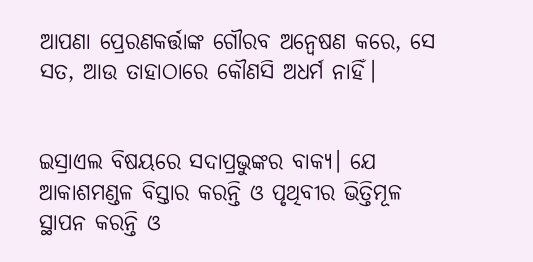ଆପଣା ପ୍ରେରଣକର୍ତ୍ତାଙ୍କ ଗୌରବ ଅନ୍ୱେଷଣ କରେ, ସେ ସତ, ଆଉ ତାହାଠାରେ କୌଣସି ଅଧର୍ମ ନାହିଁ।


ଇସ୍ରାଏଲ ବିଷୟରେ ସଦାପ୍ରଭୁଙ୍କର ବାକ୍ୟ। ଯେ ଆକାଶମଣ୍ଡଳ ବିସ୍ତାର କରନ୍ତି ଓ ପୃଥିବୀର ଭିତ୍ତିମୂଳ ସ୍ଥାପନ କରନ୍ତି ଓ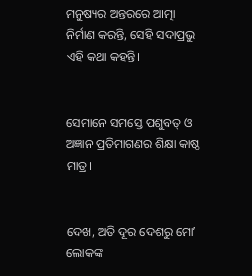ମନୁଷ୍ୟର ଅନ୍ତରରେ ଆତ୍ମା ନିର୍ମାଣ କରନ୍ତି, ସେହି ସଦାପ୍ରଭୁ ଏହି କଥା କହନ୍ତି।


ସେମାନେ ସମସ୍ତେ ପଶୁବତ୍‍ ଓ ଅଜ୍ଞାନ ପ୍ରତିମାଗଣର ଶିକ୍ଷା କାଷ୍ଠ ମାତ୍ର।


ଦେଖ, ଅତି ଦୂର ଦେଶରୁ ମୋʼ ଲୋକଙ୍କ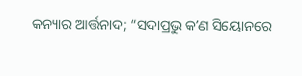କନ୍ୟାର ଆର୍ତ୍ତନାଦ; “ସଦାପ୍ରଭୁ କʼଣ ସିୟୋନରେ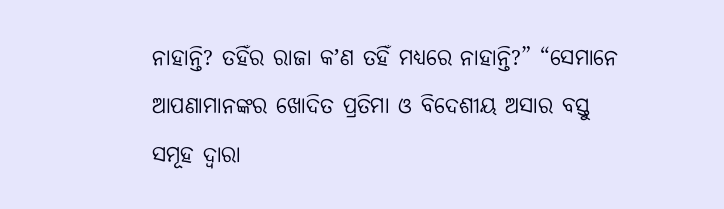ନାହାନ୍ତି? ତହିଁର ରାଜା କʼଣ ତହିଁ ମଧ୍ୟରେ ନାହାନ୍ତି?” “ସେମାନେ ଆପଣାମାନଙ୍କର ଖୋଦିତ ପ୍ରତିମା ଓ ବିଦେଶୀୟ ଅସାର ବସ୍ତୁ ସମୂହ ଦ୍ୱାରା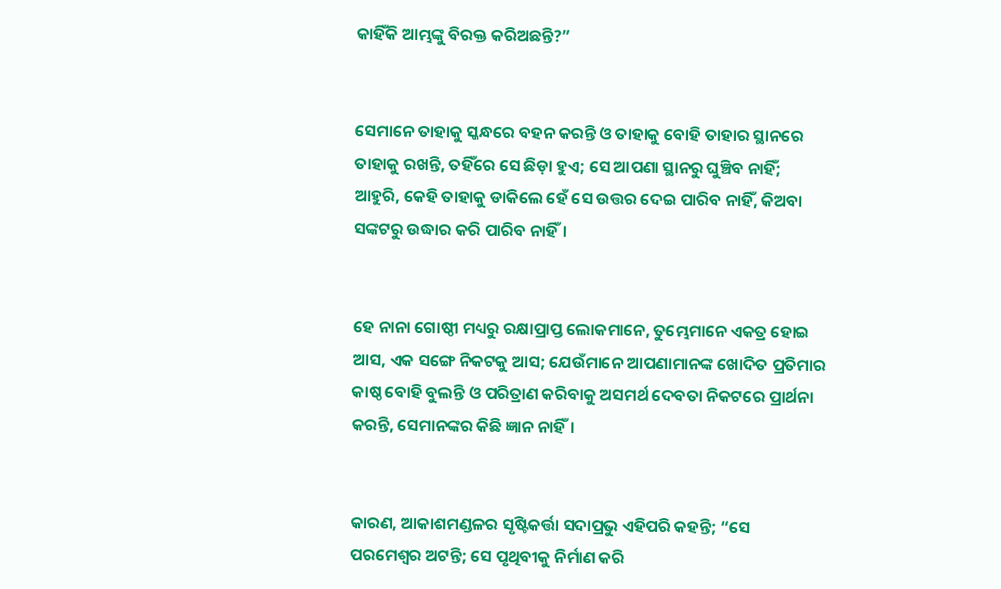କାହିଁକି ଆମ୍ଭଙ୍କୁ ବିରକ୍ତ କରିଅଛନ୍ତି?”


ସେମାନେ ତାହାକୁ ସ୍କନ୍ଧରେ ବହନ କରନ୍ତି ଓ ତାହାକୁ ବୋହି ତାହାର ସ୍ଥାନରେ ତାହାକୁ ରଖନ୍ତି, ତହିଁରେ ସେ ଛିଡ଼ା ହୁଏ; ସେ ଆପଣା ସ୍ଥାନରୁ ଘୁଞ୍ଚିବ ନାହିଁ; ଆହୁରି, କେହି ତାହାକୁ ଡାକିଲେ ହେଁ ସେ ଉତ୍ତର ଦେଇ ପାରିବ ନାହିଁ, କିଅବା ସଙ୍କଟରୁ ଉଦ୍ଧାର କରି ପାରିବ ନାହିଁ।


ହେ ନାନା ଗୋଷ୍ଠୀ ମଧ୍ୟରୁ ରକ୍ଷାପ୍ରାପ୍ତ ଲୋକମାନେ, ତୁମ୍ଭେମାନେ ଏକତ୍ର ହୋଇ ଆସ, ଏକ ସଙ୍ଗେ ନିକଟକୁ ଆସ; ଯେଉଁମାନେ ଆପଣାମାନଙ୍କ ଖୋଦିତ ପ୍ରତିମାର କାଷ୍ଠ ବୋହି ବୁଲନ୍ତି ଓ ପରିତ୍ରାଣ କରିବାକୁ ଅସମର୍ଥ ଦେବତା ନିକଟରେ ପ୍ରାର୍ଥନା କରନ୍ତି, ସେମାନଙ୍କର କିଛି ଜ୍ଞାନ ନାହିଁ।


କାରଣ, ଆକାଶମଣ୍ଡଳର ସୃଷ୍ଟିକର୍ତ୍ତା ସଦାପ୍ରଭୁ ଏହିପରି କହନ୍ତି; “ସେ ପରମେଶ୍ୱର ଅଟନ୍ତି; ସେ ପୃଥିବୀକୁ ନିର୍ମାଣ କରି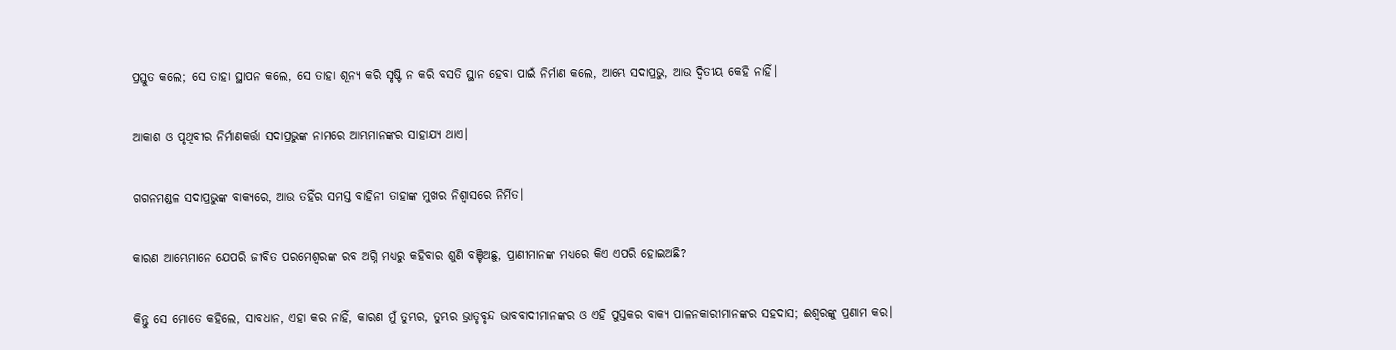ପ୍ରସ୍ତୁତ କଲେ; ସେ ତାହା ସ୍ଥାପନ କଲେ, ସେ ତାହା ଶୂନ୍ୟ କରି ସୃଷ୍ଟି ନ କରି ବସତି ସ୍ଥାନ ହେବା ପାଇଁ ନିର୍ମାଣ କଲେ, ଆମ୍ଭେ ସଦାପ୍ରଭୁ, ଆଉ ଦ୍ୱିତୀୟ କେହି ନାହିଁ।


ଆକାଶ ଓ ପୃଥିବୀର ନିର୍ମାଣକର୍ତ୍ତା ସଦାପ୍ରଭୁଙ୍କ ନାମରେ ଆମ୍ଭମାନଙ୍କର ସାହାଯ୍ୟ ଥାଏ।


ଗଗନମଣ୍ଡଳ ସଦାପ୍ରଭୁଙ୍କ ବାକ୍ୟରେ, ଆଉ ତହିଁର ସମସ୍ତ ବାହିନୀ ତାହାଙ୍କ ମୁଖର ନିଶ୍ୱାସରେ ନିର୍ମିତ।


କାରଣ ଆମ୍ଭେମାନେ ଯେପରି ଜୀବିତ ପରମେଶ୍ୱରଙ୍କ ରବ ଅଗ୍ନି ମଧ୍ୟରୁ କହିବାର ଶୁଣି ବଞ୍ଚିଅଛୁ, ପ୍ରାଣୀମାନଙ୍କ ମଧ୍ୟରେ କିଏ ଏପରି ହୋଇଅଛି?


କିନ୍ତୁ ସେ ମୋତେ କହିଲେ, ସାବଧାନ, ଏହା କର ନାହିଁ, କାରଣ ମୁଁ ତୁମ୍ଭର, ତୁମ୍ଭର ଭ୍ରାତୃବୃନ୍ଦ ଭାବବାଦୀମାନଙ୍କର ଓ ଏହି ପୁସ୍ତକର ବାକ୍ୟ ପାଳନକାରୀମାନଙ୍କର ସହଦାସ; ଈଶ୍ବରଙ୍କୁ ପ୍ରଣାମ କର।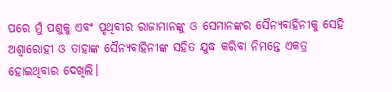ପରେ ମୁଁ ପଶୁକୁ ଏବଂ ପୃଥିବୀର ରାଜାମାନଙ୍କୁ ଓ ସେମାନଙ୍କର ସୈନ୍ୟବାହିନୀକୁ ସେହି ଅଶ୍ୱାରୋହୀ ଓ ତାହାଙ୍କ ସୈନ୍ୟବାହିନୀଙ୍କ ସହିତ ଯୁଦ୍ଧ କରିବା ନିମନ୍ତେ ଏକତ୍ର ହୋଇଥିବାର ଦେଖିଲି।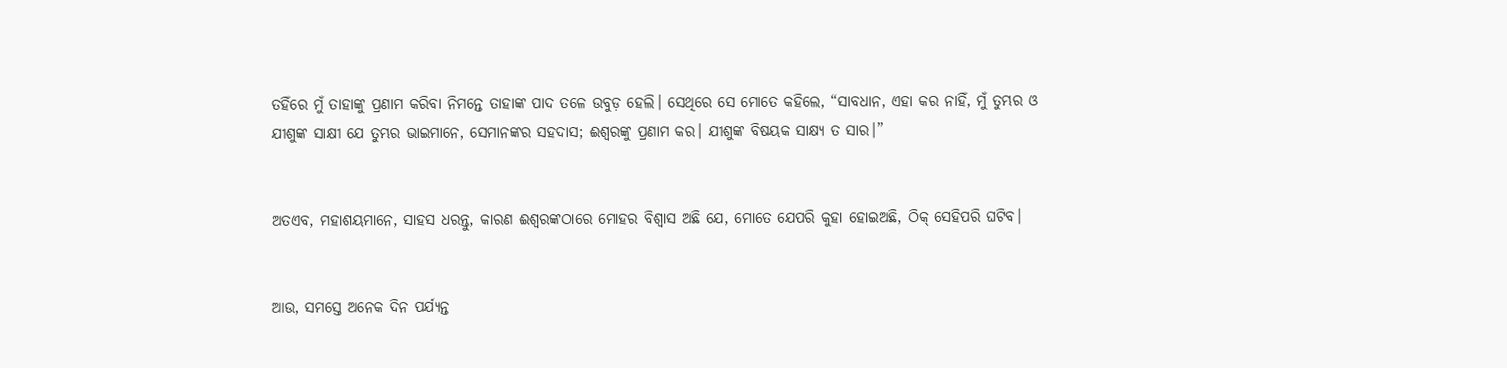ତହିଁରେ ମୁଁ ତାହାଙ୍କୁ ପ୍ରଣାମ କରିବା ନିମନ୍ତେ ତାହାଙ୍କ ପାଦ ତଳେ ଉବୁଡ଼ ହେଲି। ସେଥିରେ ସେ ମୋତେ କହିଲେ, “ସାବଧାନ, ଏହା କର ନାହିଁ, ମୁଁ ତୁମ୍ଭର ଓ ଯୀଶୁଙ୍କ ସାକ୍ଷୀ ଯେ ତୁମ୍ଭର ଭାଇମାନେ, ସେମାନଙ୍କର ସହଦାସ; ଈଶ୍ବରଙ୍କୁ ପ୍ରଣାମ କର। ଯୀଶୁଙ୍କ ବିଷୟକ ସାକ୍ଷ୍ୟ ତ ସାର।”


ଅତଏବ, ମହାଶୟମାନେ, ସାହସ ଧରନ୍ତୁ, କାରଣ ଈଶ୍ବରଙ୍କଠାରେ ମୋହର ବିଶ୍ୱାସ ଅଛି ଯେ, ମୋତେ ଯେପରି କୁହା ହୋଇଅଛି, ଠିକ୍ ସେହିପରି ଘଟିବ।


ଆଉ, ସମସ୍ତେ ଅନେକ ଦିନ ପର୍ଯ୍ୟନ୍ତ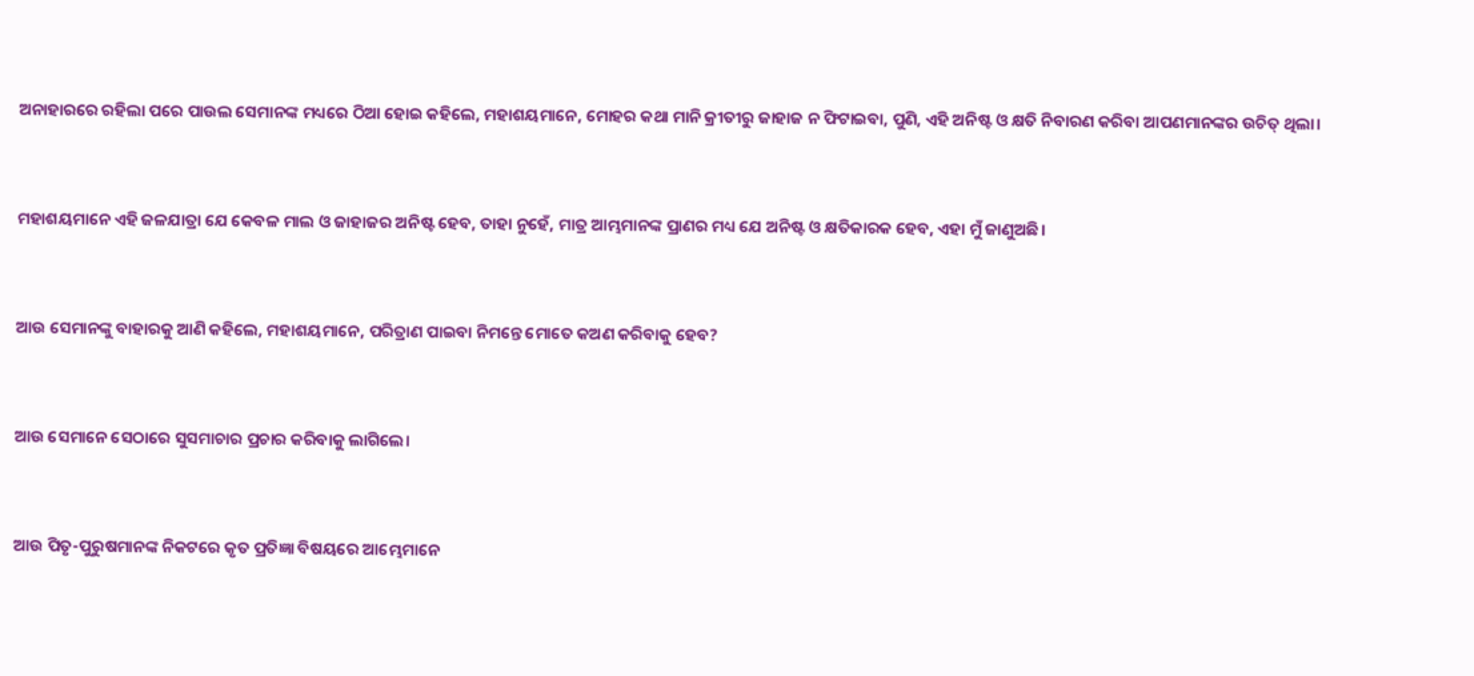ଅନାହାରରେ ରହିଲା ପରେ ପାଉଲ ସେମାନଙ୍କ ମଧ୍ୟରେ ଠିଆ ହୋଇ କହିଲେ, ମହାଶୟମାନେ, ମୋହର କଥା ମାନି କ୍ରୀତୀରୁ ଜାହାଜ ନ ଫିଟାଇବା, ପୁଣି, ଏହି ଅନିଷ୍ଟ ଓ କ୍ଷତି ନିବାରଣ କରିବା ଆପଣମାନଙ୍କର ଉଚିତ୍ ଥିଲା।


ମହାଶୟମାନେ ଏହି ଜଳଯାତ୍ରା ଯେ କେବଳ ମାଲ ଓ ଜାହାଜର ଅନିଷ୍ଟ ହେବ, ତାହା ନୁହେଁ, ମାତ୍ର ଆମ୍ଭମାନଙ୍କ ପ୍ରାଣର ମଧ୍ୟ ଯେ ଅନିଷ୍ଟ ଓ କ୍ଷତିକାରକ ହେବ, ଏହା ମୁଁ ଜାଣୁଅଛି।


ଆଉ ସେମାନଙ୍କୁ ବାହାରକୁ ଆଣି କହିଲେ, ମହାଶୟମାନେ, ପରିତ୍ରାଣ ପାଇବା ନିମନ୍ତେ ମୋତେ କଅଣ କରିବାକୁ ହେବ?


ଆଉ ସେମାନେ ସେଠାରେ ସୁସମାଚାର ପ୍ରଚାର କରିବାକୁ ଲାଗିଲେ।


ଆଉ ପିତୃ-ପୁରୁଷମାନଙ୍କ ନିକଟରେ କୃତ ପ୍ରତିଜ୍ଞା ବିଷୟରେ ଆମ୍ଭେମାନେ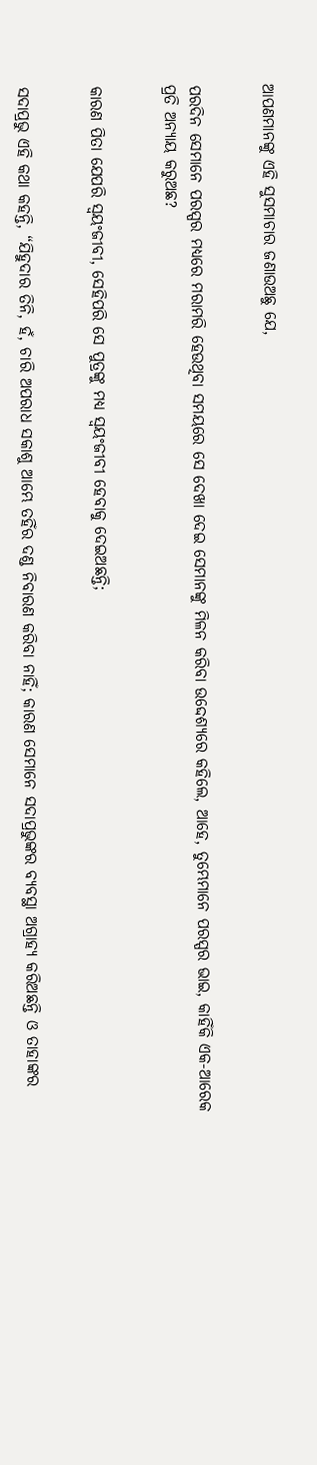ଆପଣମାନଙ୍କୁ ଏହି ସୁସମାଚାର ଜଣାଉଅଛୁ ଯେ,


ପରଦିନ ସେମାନେ ପରସ୍ପର ମଧ୍ୟରେ ମରାମରି ହେଉଥିବା ସମୟରେ ସେ ଦେଖା ଦେଇ ସେମାନଙ୍କୁ ମିଳନ କରିବା ଉଦ୍ଦେଶ୍ୟରେ କହିଲେ, ଆହେ, ତୁମ୍ଭେମାନେ ପରସ୍ପର ଭାଇ, କାହିଁକି ଏକ-ଆରେକ ପ୍ରତି ଅନ୍ୟାୟ କରୁଅଛ?


କାରଣ ପିତା ଯେପରି ସ୍ୱୟଂଜୀବୀ, ସେହିପରି ସେ ପୁତ୍ରଙ୍କୁ ମଧ୍ୟ ସ୍ୱୟଂଜୀବୀ ହେବାକୁ ଦେଇଅଛନ୍ତି;


ସଦାପ୍ରଭୁ ଏହି କଥା କହନ୍ତି, “ଯିହୁଦାର ତିନି, ହଁ, ଚାରି ଅପରାଧ ସକାଶୁ ଆମ୍ଭେ ତହିଁର ଦଣ୍ଡ ନିବାରଣ କରିବା ନାହିଁ; କାରଣ ସେମାନେ ସଦାପ୍ରଭୁଙ୍କର ବ୍ୟବସ୍ଥା ଅଗ୍ରାହ୍ୟ କରିଅଛନ୍ତି ଓ ତାହାଙ୍କର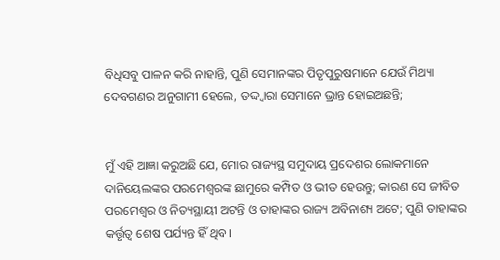ବିଧିସବୁ ପାଳନ କରି ନାହାନ୍ତି, ପୁଣି ସେମାନଙ୍କର ପିତୃପୁରୁଷମାନେ ଯେଉଁ ମିଥ୍ୟା ଦେବଗଣର ଅନୁଗାମୀ ହେଲେ, ତଦ୍ଦ୍ୱାରା ସେମାନେ ଭ୍ରାନ୍ତ ହୋଇଅଛନ୍ତି;


ମୁଁ ଏହି ଆଜ୍ଞା କରୁଅଛି ଯେ, ମୋର ରାଜ୍ୟସ୍ଥ ସମୁଦାୟ ପ୍ରଦେଶର ଲୋକମାନେ ଦାନିୟେଲଙ୍କର ପରମେଶ୍ୱରଙ୍କ ଛାମୁରେ କମ୍ପିତ ଓ ଭୀତ ହେଉନ୍ତୁ; କାରଣ ସେ ଜୀବିତ ପରମେଶ୍ୱର ଓ ନିତ୍ୟସ୍ଥାୟୀ ଅଟନ୍ତି ଓ ତାହାଙ୍କର ରାଜ୍ୟ ଅବିନାଶ୍ୟ ଅଟେ; ପୁଣି ତାହାଙ୍କର କର୍ତ୍ତୃତ୍ୱ ଶେଷ ପର୍ଯ୍ୟନ୍ତ ହିଁ ଥିବ।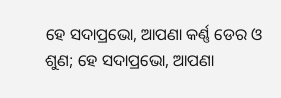ହେ ସଦାପ୍ରଭୋ, ଆପଣା କର୍ଣ୍ଣ ଡେର ଓ ଶୁଣ; ହେ ସଦାପ୍ରଭୋ, ଆପଣା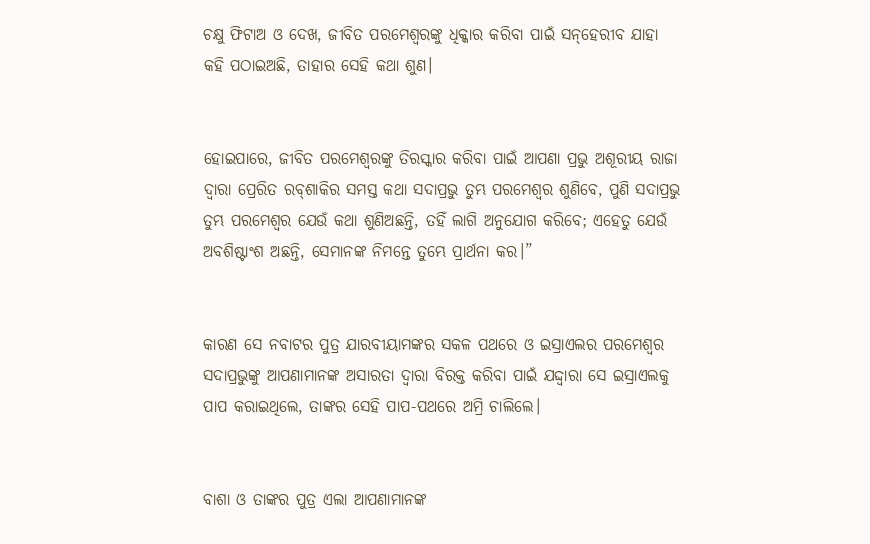ଚକ୍ଷୁ ଫିଟାଅ ଓ ଦେଖ, ଜୀବିତ ପରମେଶ୍ୱରଙ୍କୁ ଧିକ୍କାର କରିବା ପାଇଁ ସନ୍‍‌‌ହେରୀବ ଯାହା କହି ପଠାଇଅଛି, ତାହାର ସେହି କଥା ଶୁଣ।


ହୋଇପାରେ, ଜୀବିତ ପରମେଶ୍ୱରଙ୍କୁ ତିରସ୍କାର କରିବା ପାଇଁ ଆପଣା ପ୍ରଭୁ ଅଶୂରୀୟ ରାଜା ଦ୍ୱାରା ପ୍ରେରିତ ରବ୍‍ଶାକିର ସମସ୍ତ କଥା ସଦାପ୍ରଭୁ ତୁମ୍ଭ ପରମେଶ୍ୱର ଶୁଣିବେ, ପୁଣି ସଦାପ୍ରଭୁ ତୁମ୍ଭ ପରମେଶ୍ୱର ଯେଉଁ କଥା ଶୁଣିଅଛନ୍ତି, ତହିଁ ଲାଗି ଅନୁଯୋଗ କରିବେ; ଏହେତୁ ଯେଉଁ ଅବଶିଷ୍ଟାଂଶ ଅଛନ୍ତି, ସେମାନଙ୍କ ନିମନ୍ତେ ତୁମ୍ଭେ ପ୍ରାର୍ଥନା କର।”


କାରଣ ସେ ନବାଟର ପୁତ୍ର ଯାରବୀୟାମଙ୍କର ସକଳ ପଥରେ ଓ ଇସ୍ରାଏଲର ପରମେଶ୍ୱର ସଦାପ୍ରଭୁଙ୍କୁ ଆପଣାମାନଙ୍କ ଅସାରତା ଦ୍ୱାରା ବିରକ୍ତ କରିବା ପାଇଁ ଯଦ୍ଦ୍ୱାରା ସେ ଇସ୍ରାଏଲକୁ ପାପ କରାଇଥିଲେ, ତାଙ୍କର ସେହି ପାପ-ପଥରେ ଅମ୍ରି ଚାଲିଲେ।


ବାଶା ଓ ତାଙ୍କର ପୁତ୍ର ଏଲା ଆପଣାମାନଙ୍କ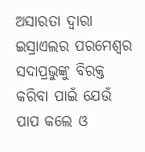ଅସାରତା ଦ୍ୱାରା ଇସ୍ରାଏଲର ପରମେଶ୍ୱର ସଦାପ୍ରଭୁଙ୍କୁ ବିରକ୍ତ କରିବା ପାଇଁ ଯେଉଁ ପାପ କଲେ ଓ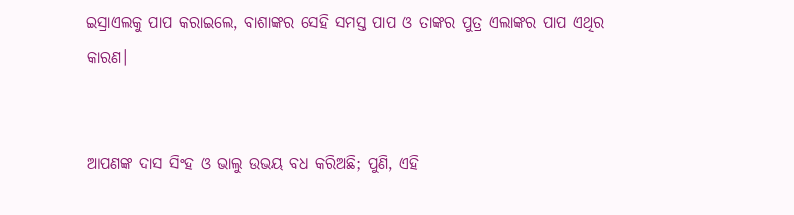ଇସ୍ରାଏଲକୁ ପାପ କରାଇଲେ, ବାଶାଙ୍କର ସେହି ସମସ୍ତ ପାପ ଓ ତାଙ୍କର ପୁତ୍ର ଏଲାଙ୍କର ପାପ ଏଥିର କାରଣ।


ଆପଣଙ୍କ ଦାସ ସିଂହ ଓ ଭାଲୁ ଉଭୟ ବଧ କରିଅଛି; ପୁଣି, ଏହି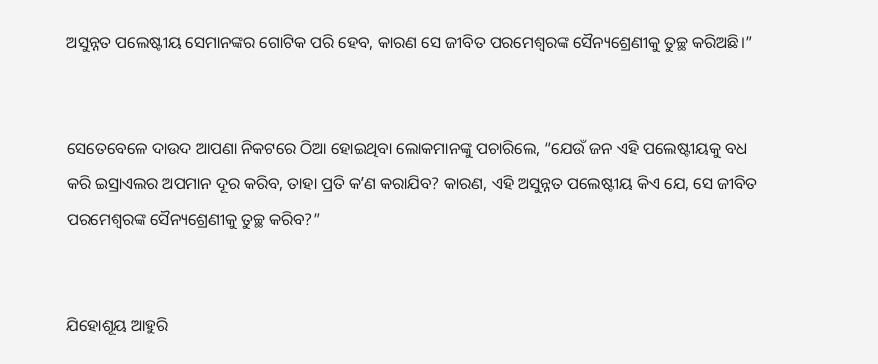ଅସୁନ୍ନତ ପଲେଷ୍ଟୀୟ ସେମାନଙ୍କର ଗୋଟିକ ପରି ହେବ, କାରଣ ସେ ଜୀବିତ ପରମେଶ୍ୱରଙ୍କ ସୈନ୍ୟଶ୍ରେଣୀକୁ ତୁଚ୍ଛ କରିଅଛି।”


ସେତେବେଳେ ଦାଉଦ ଆପଣା ନିକଟରେ ଠିଆ ହୋଇଥିବା ଲୋକମାନଙ୍କୁ ପଚାରିଲେ, “ଯେଉଁ ଜନ ଏହି ପଲେଷ୍ଟୀୟକୁ ବଧ କରି ଇସ୍ରାଏଲର ଅପମାନ ଦୂର କରିବ, ତାହା ପ୍ରତି କʼଣ କରାଯିବ? କାରଣ, ଏହି ଅସୁନ୍ନତ ପଲେଷ୍ଟୀୟ କିଏ ଯେ, ସେ ଜୀବିତ ପରମେଶ୍ୱରଙ୍କ ସୈନ୍ୟଶ୍ରେଣୀକୁ ତୁଚ୍ଛ କରିବ?”


ଯିହୋଶୂୟ ଆହୁରି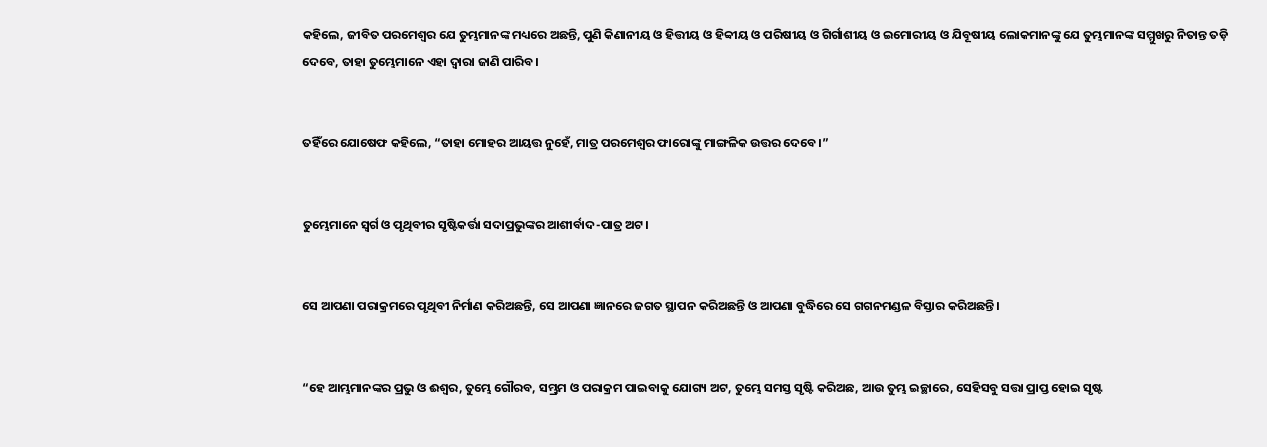କହିଲେ, ଜୀବିତ ପରମେଶ୍ୱର ଯେ ତୁମ୍ଭମାନଙ୍କ ମଧ୍ୟରେ ଅଛନ୍ତି, ପୁଣି କିଣାନୀୟ ଓ ହିତ୍ତୀୟ ଓ ହିବ୍ବୀୟ ଓ ପରିଷୀୟ ଓ ଗିର୍ଗାଶୀୟ ଓ ଇମୋରୀୟ ଓ ଯିବୂଷୀୟ ଲୋକମାନଙ୍କୁ ଯେ ତୁମ୍ଭମାନଙ୍କ ସମ୍ମୁଖରୁ ନିତାନ୍ତ ତଡ଼ି ଦେବେ, ତାହା ତୁମ୍ଭେମାନେ ଏହା ଦ୍ୱାରା ଜାଣି ପାରିବ।


ତହିଁରେ ଯୋଷେଫ କହିଲେ, “ତାହା ମୋହର ଆୟତ୍ତ ନୁହେଁ, ମାତ୍ର ପରମେଶ୍ୱର ଫାରୋଙ୍କୁ ମାଙ୍ଗଳିକ ଉତ୍ତର ଦେବେ।”


ତୁମ୍ଭେମାନେ ସ୍ୱର୍ଗ ଓ ପୃଥିବୀର ସୃଷ୍ଟିକର୍ତ୍ତା ସଦାପ୍ରଭୁଙ୍କର ଆଶୀର୍ବାଦ-ପାତ୍ର ଅଟ।


ସେ ଆପଣା ପରାକ୍ରମରେ ପୃଥିବୀ ନିର୍ମାଣ କରିଅଛନ୍ତି, ସେ ଆପଣା ଜ୍ଞାନରେ ଜଗତ ସ୍ଥାପନ କରିଅଛନ୍ତି ଓ ଆପଣା ବୁଦ୍ଧିରେ ସେ ଗଗନମଣ୍ଡଳ ବିସ୍ତାର କରିଅଛନ୍ତି।


“ହେ ଆମ୍ଭମାନଙ୍କର ପ୍ରଭୁ ଓ ଈଶ୍ବର, ତୁମ୍ଭେ ଗୌରବ, ସମ୍ଭ୍ରମ ଓ ପରାକ୍ରମ ପାଇବାକୁ ଯୋଗ୍ୟ ଅଟ, ତୁମ୍ଭେ ସମସ୍ତ ସୃଷ୍ଟି କରିଅଛ, ଆଉ ତୁମ୍ଭ ଇଚ୍ଛାରେ, ସେହିସବୁ ସତ୍ତା ପ୍ରାପ୍ତ ହୋଇ ସୃଷ୍ଟ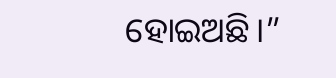ହୋଇଅଛି।”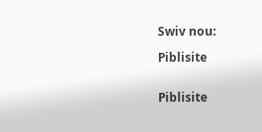Swiv nou:

Piblisite


Piblisite